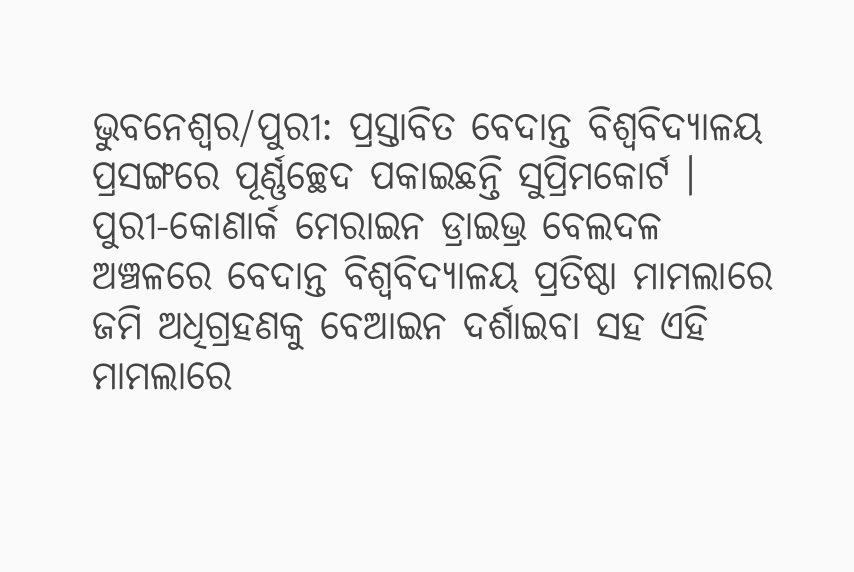ଭୁବନେଶ୍ବର/ପୁରୀ: ପ୍ରସ୍ତାବିତ ବେଦାନ୍ତ ବିଶ୍ବବିଦ୍ୟାଳୟ ପ୍ରସଙ୍ଗରେ ପୂର୍ଣ୍ଣଚ୍ଛେଦ ପକାଇଛନ୍ତି ସୁପ୍ରିମକୋର୍ଟ । ପୁରୀ-କୋଣାର୍କ ମେରାଇନ ଡ୍ରାଇଭ୍ର ବେଲଦଳ ଅଞ୍ଚଳରେ ବେଦାନ୍ତ ବିଶ୍ବବିଦ୍ୟାଳୟ ପ୍ରତିଷ୍ଠା ମାମଲାରେ ଜମି ଅଧିଗ୍ରହଣକୁ ବେଆଇନ ଦର୍ଶାଇବା ସହ ଏହି ମାମଲାରେ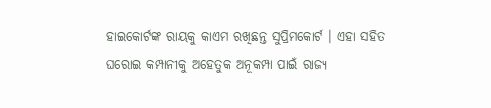ହାଇକୋର୍ଟଙ୍କ ରାୟକୁ କାଏମ ରଖିଛନ୍ତ ସୁପ୍ରିମକୋର୍ଟ । ଏହା ସହିତ ଘରୋଇ କମ୍ପାନୀକୁ ଅହେତୁକ ଅନୂକମ୍ପା ପାଇଁ ରାଜ୍ୟ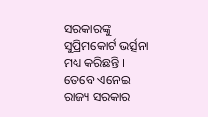ସରକାରଙ୍କୁ ସୁପ୍ରିମକୋର୍ଟ ଭର୍ତ୍ସନା ମଧ୍ୟ କରିଛନ୍ତି । ତେବେ ଏନେଇ ରାଜ୍ୟ ସରକାର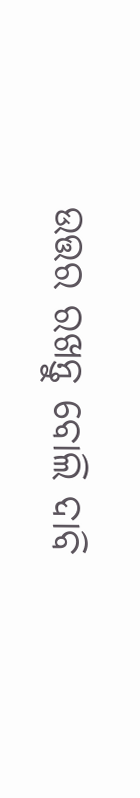ଉତ୍ତର ରଖନ୍ତୁ ବୋଲି ଦାବି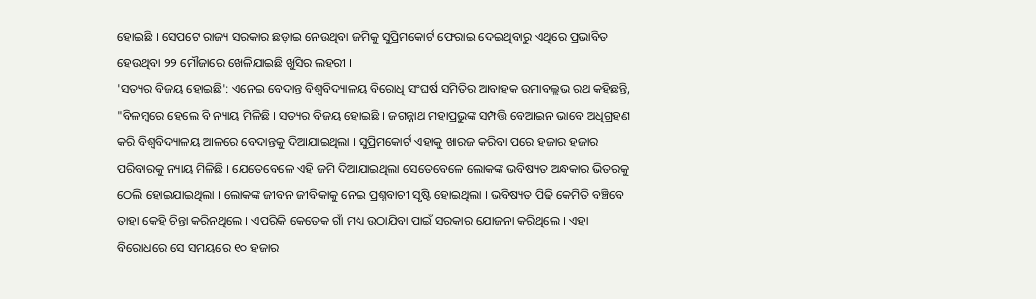ହୋଇଛି । ସେପଟେ ରାଜ୍ୟ ସରକାର ଛଡ଼ାଇ ନେଉଥିବା ଜମିକୁ ସୁପ୍ରିମକୋର୍ଟ ଫେରାଇ ଦେଇଥିବାରୁ ଏଥିରେ ପ୍ରଭାବିତ ହେଉଥିବା ୨୨ ମୌଜାରେ ଖେଳିଯାଇଛି ଖୁସିର ଲହରୀ ।
'ସତ୍ୟର ବିଜୟ ହୋଇଛି': ଏନେଇ ବେଦାନ୍ତ ବିଶ୍ବବିଦ୍ୟାଳୟ ବିରୋଧି ସଂଘର୍ଷ ସମିତିର ଆବାହକ ଉମାବଲ୍ଲଭ ରଥ କହିଛନ୍ତି, "ବିଳମ୍ବରେ ହେଲେ ବି ନ୍ୟାୟ ମିଳିଛି । ସତ୍ୟର ବିଜୟ ହୋଇଛି । ଜଗନ୍ନାଥ ମହାପ୍ରଭୁଙ୍କ ସମ୍ପତ୍ତି ବେଆଇନ ଭାବେ ଅଧିଗ୍ରହଣ କରି ବିଶ୍ବବିଦ୍ୟାଳୟ ଆଳରେ ବେଦାନ୍ତକୁ ଦିଆଯାଇଥିଲା । ସୁପ୍ରିମକୋର୍ଟ ଏହାକୁ ଖାରଜ କରିବା ପରେ ହଜାର ହଜାର ପରିବାରକୁ ନ୍ୟାୟ ମିଳିଛି । ଯେତେବେଳେ ଏହି ଜମି ଦିଆଯାଇଥିଲା ସେତେବେଳେ ଲୋକଙ୍କ ଭବିଷ୍ୟତ ଅନ୍ଧକାର ଭିତରକୁ ଠେଲି ହୋଇଯାଇଥିଲା । ଲୋକଙ୍କ ଜୀବନ ଜୀବିକାକୁ ନେଇ ପ୍ରଶ୍ନବାଚୀ ସୃଷ୍ଟି ହୋଇଥିଲା । ଭବିଷ୍ୟତ ପିଢି କେମିତି ବଞ୍ଚିବେ ତାହା କେହି ଚିନ୍ତା କରିନଥିଲେ । ଏପରିକି କେତେକ ଗାଁ ମଧ୍ୟ ଉଠାଯିବା ପାଇଁ ସରକାର ଯୋଜନା କରିଥିଲେ । ଏହା ବିରୋଧରେ ସେ ସମୟରେ ୧୦ ହଜାର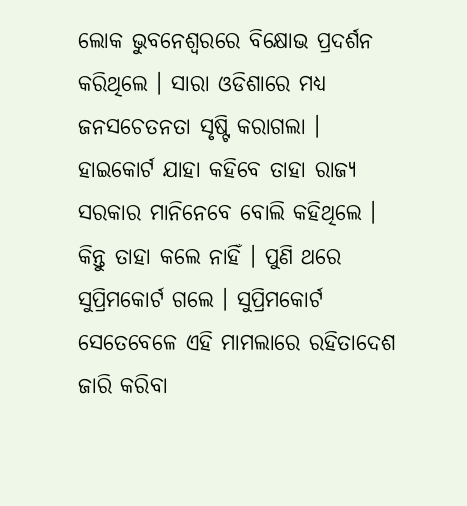ଲୋକ ଭୁବନେଶ୍ବରରେ ବିକ୍ଷୋଭ ପ୍ରଦର୍ଶନ କରିଥିଲେ । ସାରା ଓଡିଶାରେ ମଧ୍ୟ ଜନସଚେତନତା ସୃଷ୍ଟି କରାଗଲା । ହାଇକୋର୍ଟ ଯାହା କହିବେ ତାହା ରାଜ୍ୟ ସରକାର ମାନିନେବେ ବୋଲି କହିଥିଲେ । କିନ୍ତୁ ତାହା କଲେ ନାହିଁ । ପୁଣି ଥରେ ସୁପ୍ରିମକୋର୍ଟ ଗଲେ । ସୁପ୍ରିମକୋର୍ଟ ସେତେବେଳେ ଏହି ମାମଲାରେ ରହିତାଦେଶ ଜାରି କରିବା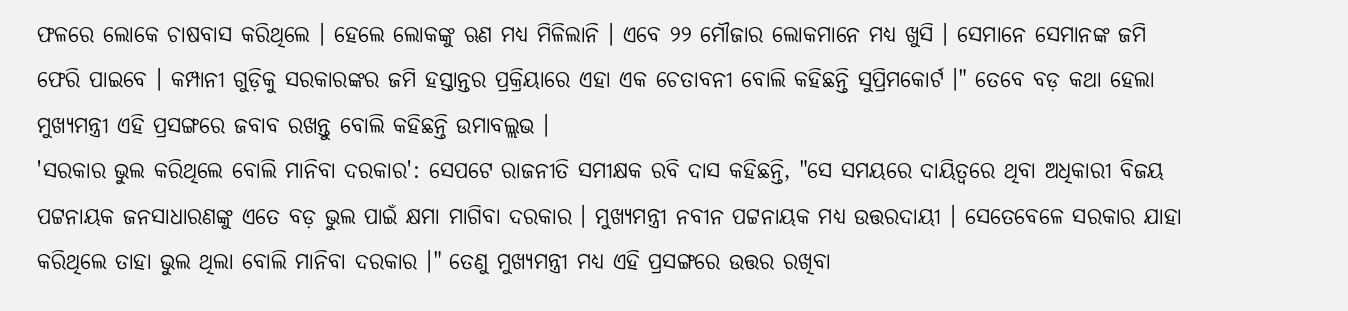ଫଳରେ ଲୋକେ ଚାଷବାସ କରିଥିଲେ । ହେଲେ ଲୋକଙ୍କୁ ଋଣ ମଧ୍ୟ ମିଳିଲାନି । ଏବେ ୨୨ ମୌଜାର ଲୋକମାନେ ମଧ୍ୟ ଖୁସି । ସେମାନେ ସେମାନଙ୍କ ଜମି ଫେରି ପାଇବେ । କମ୍ପାନୀ ଗୁଡ଼ିକୁ ସରକାରଙ୍କର ଜମି ହସ୍ତାନ୍ତର ପ୍ରକ୍ରିୟାରେ ଏହା ଏକ ଚେତାବନୀ ବୋଲି କହିଛନ୍ତି ସୁପ୍ରିମକୋର୍ଟ ।" ତେବେ ବଡ଼ କଥା ହେଲା ମୁଖ୍ୟମନ୍ତ୍ରୀ ଏହି ପ୍ରସଙ୍ଗରେ ଜବାବ ରଖନ୍ତୁ ବୋଲି କହିଛନ୍ତି ଉମାବଲ୍ଲଭ ।
'ସରକାର ଭୁଲ କରିଥିଲେ ବୋଲି ମାନିବା ଦରକାର': ସେପଟେ ରାଜନୀତି ସମୀକ୍ଷକ ରବି ଦାସ କହିଛନ୍ତି, "ସେ ସମୟରେ ଦାୟିତ୍ବରେ ଥିବା ଅଧିକାରୀ ବିଜୟ ପଟ୍ଟନାୟକ ଜନସାଧାରଣଙ୍କୁ ଏତେ ବଡ଼ ଭୁଲ ପାଇଁ କ୍ଷମା ମାଗିବା ଦରକାର । ମୁଖ୍ୟମନ୍ତ୍ରୀ ନବୀନ ପଟ୍ଟନାୟକ ମଧ୍ୟ ଉତ୍ତରଦାୟୀ । ସେତେବେଳେ ସରକାର ଯାହା କରିଥିଲେ ତାହା ଭୁଲ ଥିଲା ବୋଲି ମାନିବା ଦରକାର ।" ତେଣୁ ମୁଖ୍ୟମନ୍ତ୍ରୀ ମଧ୍ୟ ଏହି ପ୍ରସଙ୍ଗରେ ଉତ୍ତର ରଖିବା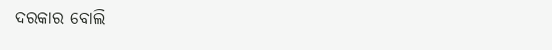ଦରକାର ବୋଲି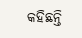କହିଛନ୍ତି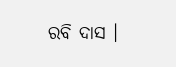ରବି ଦାସ ।